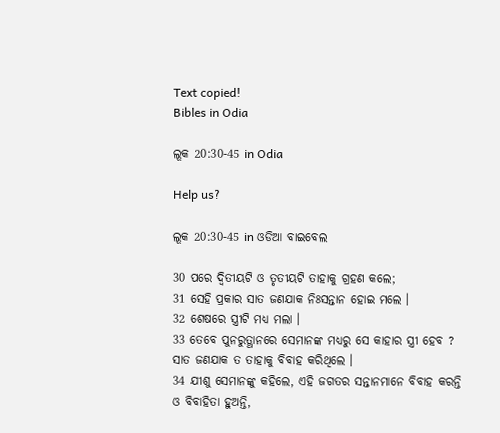Text copied!
Bibles in Odia

ଲୂକ 20:30-45 in Odia

Help us?

ଲୂକ 20:30-45 in ଓଡିଆ ବାଇବେଲ

30 ପରେ ଦ୍ୱିତୀୟଟି ଓ ତୃତୀୟଟି ତାହାକୁ ଗ୍ରହଣ କଲେ;
31 ସେହି ପ୍ରକାର ସାତ ଜଣଯାକ ନିଃସନ୍ତାନ ହୋଇ ମଲେ ।
32 ଶେଷରେ ସ୍ତ୍ରୀଟି ମଧ୍ୟ ମଲା ।
33 ତେବେ ପୁନରୁତ୍ଥାନରେ ସେମାନଙ୍କ ମଧ୍ୟରୁ ସେ କାହାର ସ୍ତ୍ରୀ ହେବ ? ସାତ ଜଣଯାକ ତ ତାହାକୁ ବିବାହ କରିଥିଲେ ।
34 ଯୀଶୁ ସେମାନଙ୍କୁ କହିଲେ, ଏହି ଜଗତର ସନ୍ତାନମାନେ ବିବାହ କରନ୍ତି ଓ ବିବାହିତା ହୁଅନ୍ତି,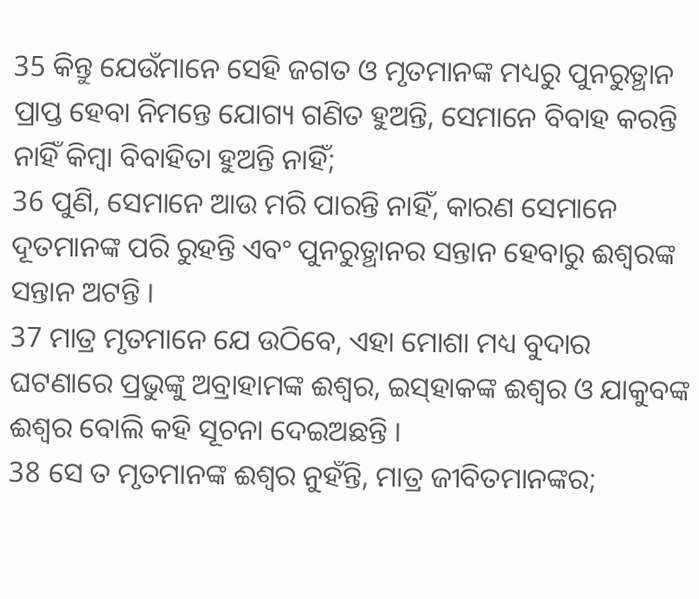35 କିନ୍ତୁ ଯେଉଁମାନେ ସେହି ଜଗତ ଓ ମୃତମାନଙ୍କ ମଧ୍ୟରୁ ପୁନରୁତ୍ଥାନ ପ୍ରାପ୍ତ ହେବା ନିମନ୍ତେ ଯୋଗ୍ୟ ଗଣିତ ହୁଅନ୍ତି, ସେମାନେ ବିବାହ କରନ୍ତି ନାହିଁ କିମ୍ବା ବିବାହିତା ହୁଅନ୍ତି ନାହିଁ;
36 ପୁଣି, ସେମାନେ ଆଉ ମରି ପାରନ୍ତି ନାହିଁ, କାରଣ ସେମାନେ ଦୂତମାନଙ୍କ ପରି ରୁହନ୍ତି ଏବଂ ପୁନରୁତ୍ଥାନର ସନ୍ତାନ ହେବାରୁ ଈଶ୍ୱରଙ୍କ ସନ୍ତାନ ଅଟନ୍ତି ।
37 ମାତ୍ର ମୃତମାନେ ଯେ ଉଠିବେ, ଏହା ମୋଶା ମଧ୍ୟ ବୁଦାର ଘଟଣାରେ ପ୍ରଭୁଙ୍କୁ ଅବ୍ରାହାମଙ୍କ ଈଶ୍ୱର, ଇସ୍‌ହାକଙ୍କ ଈଶ୍ୱର ଓ ଯାକୁବଙ୍କ ଈଶ୍ୱର ବୋଲି କହି ସୂଚନା ଦେଇଅଛନ୍ତି ।
38 ସେ ତ ମୃତମାନଙ୍କ ଈଶ୍ୱର ନୁହଁନ୍ତି, ମାତ୍ର ଜୀବିତମାନଙ୍କର;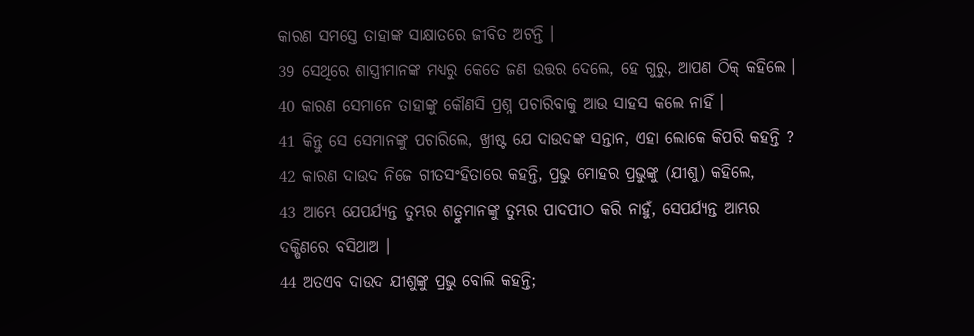କାରଣ ସମସ୍ତେ ତାହାଙ୍କ ସାକ୍ଷାତରେ ଜୀବିତ ଅଟନ୍ତି ।
39 ସେଥିରେ ଶାସ୍ତ୍ରୀମାନଙ୍କ ମଧ୍ୟରୁ କେତେ ଜଣ ଉତ୍ତର ଦେଲେ, ହେ ଗୁରୁ, ଆପଣ ଠିକ୍ କହିଲେ ।
40 କାରଣ ସେମାନେ ତାହାଙ୍କୁ କୌଣସି ପ୍ରଶ୍ନ ପଚାରିବାକୁ ଆଉ ସାହସ କଲେ ନାହିଁ ।
41 କିନ୍ତୁ ସେ ସେମାନଙ୍କୁ ପଚାରିଲେ, ଖ୍ରୀଷ୍ଟ ଯେ ଦାଉଦଙ୍କ ସନ୍ତାନ, ଏହା ଲୋକେ କିପରି କହନ୍ତି ?
42 କାରଣ ଦାଉଦ ନିଜେ ଗୀତସଂହିତାରେ କହନ୍ତି, ପ୍ରଭୁ ମୋହର ପ୍ରଭୁଙ୍କୁ (ଯୀଶୁ) କହିଲେ,
43 ଆମ୍ଭେ ଯେପର୍ଯ୍ୟନ୍ତ ତୁମ୍ଭର ଶତ୍ରୁମାନଙ୍କୁ ତୁମ୍ଭର ପାଦପୀଠ କରି ନାହୁଁ, ସେପର୍ଯ୍ୟନ୍ତ ଆମ୍ଭର ଦକ୍ଷିଣରେ ବସିଥାଅ ।
44 ଅତଏବ ଦାଉଦ ଯୀଶୁଙ୍କୁ ପ୍ରଭୁ ବୋଲି କହନ୍ତି;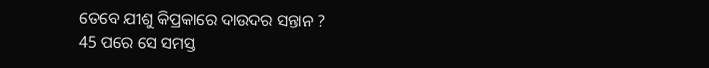ତେବେ ଯୀଶୁ କିପ୍ରକାରେ ଦାଉଦର ସନ୍ତାନ ?
45 ପରେ ସେ ସମସ୍ତ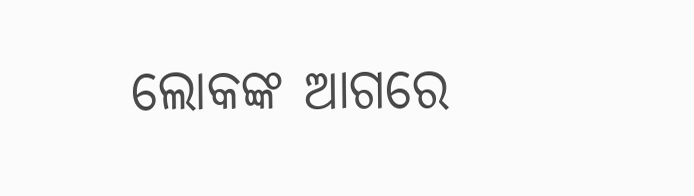ଲୋକଙ୍କ ଆଗରେ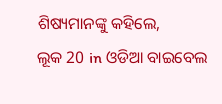ଶିଷ୍ୟମାନଙ୍କୁ କହିଲେ,
ଲୂକ 20 in ଓଡିଆ ବାଇବେଲ